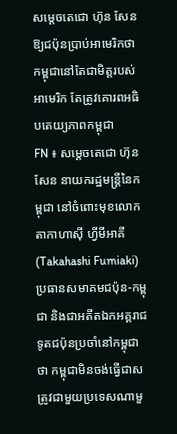សម្តេចតេជោ ហ៊ុន សែន ឱ្យជប៉ុនប្រាប់អាមេរិកថា កម្ពុជានៅតែជាមិត្តរបស់អាមេរិក តែត្រូវគោរពអធិបតេយ្យភាពកម្ពុជា
FN ៖ សម្តេចតេជោ ហ៊ុន សែន នាយករដ្ឋមន្ត្រីនៃកម្ពុជា នៅចំពោះមុខលោក តាកាហាស៊ី ហ្វីមីអាគី (Takahashi Fumiaki) ប្រធានសមាគមជប៉ុន-កម្ពុជា និងជាអតីតឯកអគ្គរាជទូតជប៉ុនប្រចាំនៅកម្ពុជាថា កម្ពុជាមិនចង់ធ្វើជាសត្រូវជាមួយប្រទេសណាមួ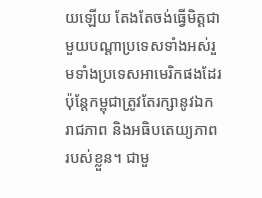យឡើយ តែងតែចង់ធ្វើមិត្តជាមួយបណ្ដាប្រទេសទាំងអស់រួមទាំងប្រទេសអាមេរិកផងដែរ ប៉ុន្តែកម្ពុជាត្រូវតែរក្សានូវឯករាជភាព និងអធិបតេយ្យភាពរបស់ខ្លួន។ ជាមួ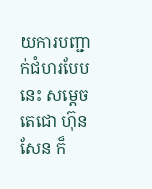យការបញ្ជាក់ជំហរបែបនេះ សម្តេចតេជោ ហ៊ុន សែន ក៏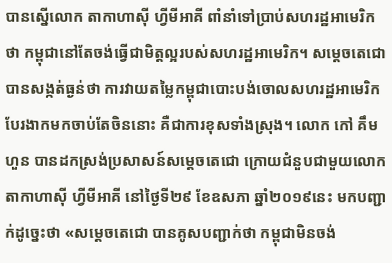បានស្នើលោក តាកាហាស៊ី ហ្វីមីអាគី ពាំនាំទៅប្រាប់សហរដ្ឋអាមេរិកថា កម្ពុជានៅតែចង់ធ្វើជាមិត្តល្អរបស់សហរដ្ឋអាមេរិក។ សម្តេចតេជោ បានសង្កត់ធ្ងន់ថា ការវាយតម្លៃកម្ពុជាបោះបង់ចោលសហរដ្ឋអាមេរិក បែរងាកមកចាប់តែចិននោះ គឺជាការខុសទាំងស្រុង។ លោក កៅ គឹមហួន បានដកស្រង់ប្រសាសន៍សម្តេចតេជោ ក្រោយជំនួបជាមួយលោក តាកាហាស៊ី ហ្វីមីអាគី នៅថ្ងៃទី២៩ ខែឧសភា ឆ្នាំ២០១៩នេះ មកបញ្ជាក់ដូច្នេះថា «សម្តេចតេជោ បានគូសបញ្ជាក់ថា កម្ពុជាមិនចង់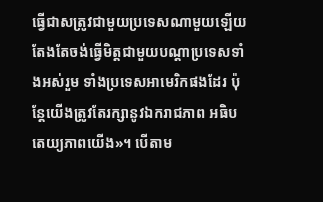ធ្វើជាសត្រូវជាមួយប្រទេសណាមួយឡើយ តែងតែចង់ធ្វើមិត្តជាមួយបណ្ដាប្រទេសទាំងអស់រួម ទាំងប្រទេសអាមេរិកផងដែរ ប៉ុន្តែយើងត្រូវតែរក្សានូវឯករាជភាព អធិបតេយ្យភាពយើង»។ បើតាម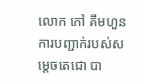លោក កៅ គឹមហួន ការបញ្ជាក់របស់សម្តេចតេជោ បា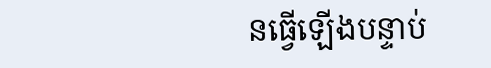នធ្វើឡើងបន្ទាប់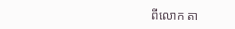ពីលោក តា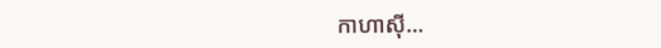កាហាស៊ី…